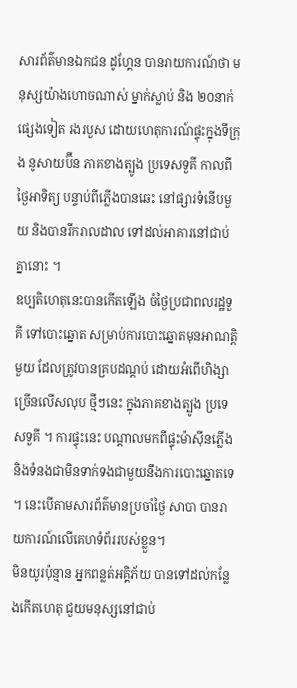សារព័ត៌មានឯកជន ដូហ្គែន បានរាយការណ៍ថា មនុស្សយ៉ាងហោចណាស់ ម្នាក់ស្លាប់ និង ២០នាក់ផ្សេងទៀត រងរបួស ដោយហេតុការណ៍ផ្ទុះក្នុងទីក្រុង នូសាយប៊ីន ភាគខាងត្បូង ប្រទេសទួគី កាលពីថ្ងៃអាទិត្យ បន្ទាប់ពីភ្លើងបានឆេះ នៅផ្សារទំនើបមួយ និងបានរីករាលដាល ទៅដល់អាគារនៅជាប់គ្នានោះ ។
ឧប្បតិហេតុនេះបានកើតឡើង ចំថ្ងៃប្រជាពលរដ្ឋទួគី ទៅបោះឆ្នោត សម្រាប់ការបោះឆ្នោតមុនអាណត្តិមួយ ដែលត្រូវបានគ្របដណ្ដប់ ដោយអំពើហិង្សាច្រើនលើសលុប ថ្មីៗនេះ ក្នុងភាគខាងត្បូង ប្រទេសទួគី ។ ការផ្ទុះនេះ បណ្ដាលមកពីផ្ទុះម៉ាស៊ីនភ្លើង និងទំនងជាមិនទាក់ទងជាមួយនឹងការបោះឆ្នោតទេ ។ នេះបើតាមសារព័ត៌មានប្រចាំថ្ងៃ សាបា បានរាយការណ៍លើគេហទំព័ររបស់ខ្លួន។
មិនយូរប៉ុន្មាន អ្នកពន្លត់អគ្គិភ័យ បានទៅដល់កន្លែងកើតហេតុ ជួយមនុស្សនៅជាប់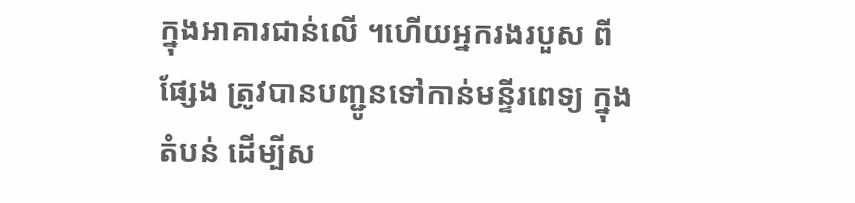ក្នុងអាគារជាន់លើ ។ហើយអ្នករងរបួស ពីផ្សែង ត្រូវបានបញ្ជូនទៅកាន់មន្ទីរពេទ្យ ក្នុងតំបន់ ដើម្បីស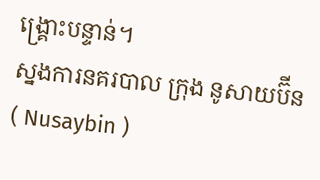ង្គ្រោះបន្ទាន់។
ស្នងការនគរបាល ក្រុង នូសាយប៊ីន( Nusaybin )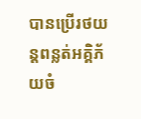បានប្រើរថយន្តពន្លត់អគ្គិភ័យចំ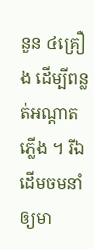នួន ៤គ្រឿង ដើម្បីពន្លត់អណ្ដាតភ្លើង ។ រីឯដើមចមនាំឲ្យមា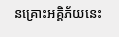នគ្រោះអគ្គិភ័យនេះ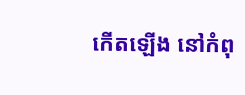កើតឡើង នៅកំពុ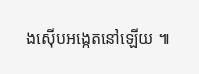ងស៊ើបអង្កេតនៅឡើយ ៕